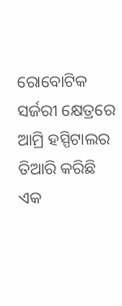ରୋବୋଟିକ ସର୍ଜରୀ କ୍ଷେତ୍ରରେ ଆମ୍ରି ହସ୍ପିଟାଲର ତିଆରି କରିଛି ଏକ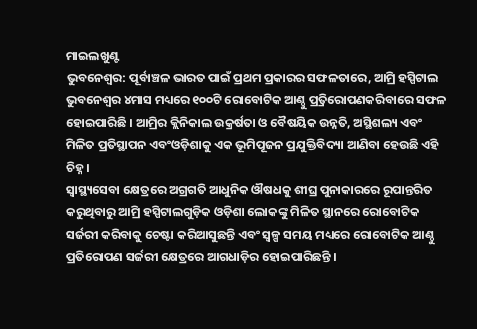ମାଇଲଖୁଣ୍ଟ
ଭୁବନେଶ୍ୱର: ପୂର୍ବାଞ୍ଚଳ ଭାରତ ପାଇଁ ପ୍ରଥମ ପ୍ରକାରର ସଫଳତାରେ, ଆମ୍ରି ହସ୍ପିଟାଲ ଭୁବନେଶ୍ୱର ୪ମାସ ମଧ୍ୟରେ ୧୦୦ଟି ରୋବୋଟିକ ଆଣ୍ଠୁ ପ୍ର୍ରତିରୋପଣକରିବାରେ ସଫଳ ହୋଇପାରିଛି । ଆମ୍ରିର କ୍ଲିନିକାଲ ଉକ୍ରର୍ଷତା ଓ ବୈଷୟିକ ଉନ୍ନତି, ଅସ୍ଥିଶଲ୍ୟ ଏବଂ ମିଳିତ ପ୍ରତିସ୍ଥାପନ ଏବଂଓଡ଼ିଶାକୁ ଏକ ଭୂମିପୂଜନ ପ୍ରଯୁକ୍ତିବିଦ୍ୟା ଆଣିବା ହେଉଛି ଏହି ଚିହ୍ନ ।
ସ୍ୱାସ୍ଥ୍ୟସେବା କ୍ଷେତ୍ରରେ ଅଗ୍ରଗତି ଆଧୁନିକ ଔଷଧକୁ ଶୀଘ୍ର ପୁନାକାରରେ ରୂପାନ୍ତରିତ କରୁଥିବାରୁ ଆମ୍ରି ହସ୍ପିଟାଲଗୁଡ଼ିକ ଓଡ଼ିଶା ଲୋକଙ୍କୁ ମିଳିତ ସ୍ଥାନରେ ରୋବୋଟିକ ସର୍ଜରୀ କରିବାକୁ ଚେଷ୍ଟା କରିଆସୁଛନ୍ତି ଏବଂ ସ୍ୱଳ୍ପ ସମୟ ମଧ୍ୟରେ ରୋବୋଟିକ ଆଣ୍ଠୁ ପ୍ରତିରୋପଣ ସର୍ଜରୀ କ୍ଷେତ୍ରରେ ଆଗଧାଡ଼ିର ହୋଇପାରିଛନ୍ତି ।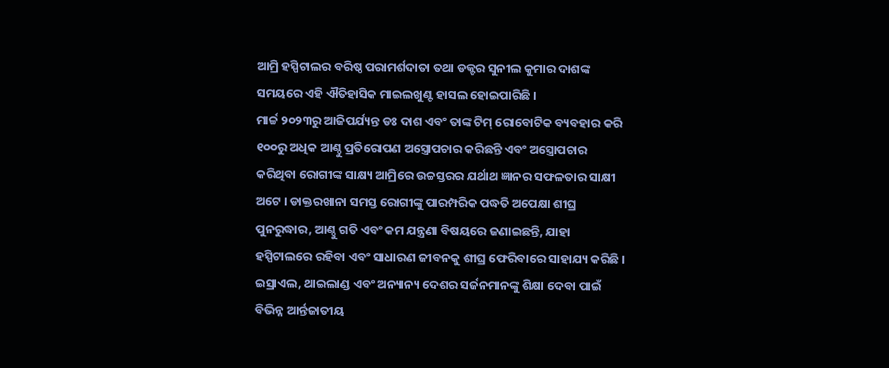ଆମ୍ରି ହସ୍ପିଟାଲର ବରିଷ୍ଠ ପରାମର୍ଶଦାତା ତଥା ଡକ୍ଟର ସୁନୀଲ କୁମାର ଦାଶଙ୍କ ସମୟରେ ଏହି ଐତିହାସିକ ମାଇଲଖୁଣ୍ଟ ହାସଲ ହୋଇପାରିଛି ।
ମାର୍ଚ୍ଚ ୨୦୨୩ରୁ ଆଜିପର୍ଯ୍ୟନ୍ତ ଡଃ ଦାଶ ଏବଂ ତାଙ୍କ ଟିମ୍ ରୋବୋଟିକ ବ୍ୟବହାର କରି ୧୦୦ରୁ ଅଧିକ ଆଣ୍ଠୁ ପ୍ରତିରୋପଣ ଅସ୍ତ୍ରୋପଚାର କରିଛନ୍ତି ଏବଂ ଅସ୍ତ୍ରୋପଚାର କରିଥିବା ରୋଗୀଙ୍କ ସାକ୍ଷ୍ୟ ଆମ୍ରିରେ ଉଚ୍ଚସ୍ତରର ଯର୍ଥାଥ ଜ୍ଞାନର ସଫଳତାର ସାକ୍ଷୀ ଅଟେ । ଡାକ୍ତରଖାନା ସମସ୍ତ ରୋଗୀଙ୍କୁ ପାରମ୍ପରିକ ପଦ୍ଧତି ଅପେକ୍ଷା ଶୀଘ୍ର ପୁନରୁଦ୍ଧାର, ଆଣ୍ଠୁ ଗତି ଏବଂ କମ ଯନ୍ତ୍ରଣା ବିଷୟରେ ଜଣାଇଛନ୍ତି, ଯାହା ହସ୍ପିଟାଲରେ ରହିବା ଏବଂ ସାଧାରଣ ଜୀବନକୁ ଶୀଘ୍ର ଫେରିବାରେ ସାହାଯ୍ୟ କରିଛି ।
ଇସ୍ରାଏଲ, ଥାଇଲାଣ୍ଡ ଏବଂ ଅନ୍ୟାନ୍ୟ ଦେଶର ସର୍ଜନମାନଙ୍କୁ ଶିକ୍ଷା ଦେବା ପାଇଁ ବିଭିନ୍ନ ଆର୍ନ୍ତଜାତୀୟ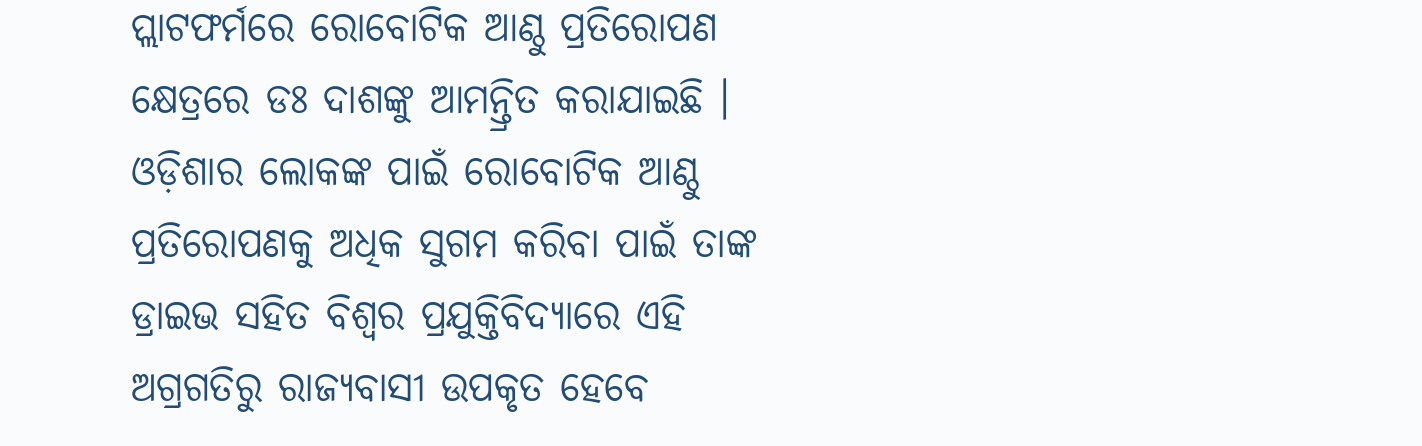ପ୍ଲାଟଫର୍ମରେ ରୋବୋଟିକ ଆଣ୍ଠୁ ପ୍ରତିରୋପଣ କ୍ଷେତ୍ରରେ ଡଃ ଦାଶଙ୍କୁ ଆମନ୍ତ୍ରିତ କରାଯାଇଛି । ଓଡ଼ିଶାର ଲୋକଙ୍କ ପାଇଁ ରୋବୋଟିକ ଆଣ୍ଠୁ ପ୍ରତିରୋପଣକୁ ଅଧିକ ସୁଗମ କରିବା ପାଇଁ ତାଙ୍କ ଡ୍ରାଇଭ ସହିତ ବିଶ୍ୱର ପ୍ରଯୁକ୍ତିବିଦ୍ୟାରେ ଏହି ଅଗ୍ରଗତିରୁ ରାଜ୍ୟବାସୀ ଉପକୃତ ହେବେ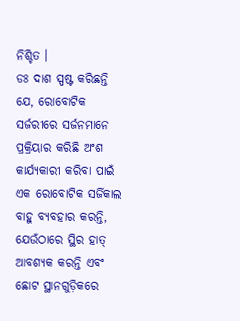ନିଶ୍ଚିତ ।
ଡଃ ଦାଶ ସ୍ପଷ୍ଟ କରିଛନ୍ତି ଯେ, ରୋବୋଟିକ ସର୍ଜରୀରେ ସର୍ଜନମାନେ ପ୍ରକ୍ରିୟାର କରିଛି ଅଂଶ କାର୍ଯ୍ୟକାରୀ କରିବା ପାଇଁ ଏକ ରୋବୋଟିକ ସର୍ଜିକାଲ ବାହୁ ବ୍ୟବହାର କରନ୍ତି, ଯେଉଁଠାରେ ସ୍ଥିର ହାତ୍ ଆବଶ୍ୟକ କରନ୍ତି ଏବଂ ଛୋଟ ସ୍ଥାନଗୁଡ଼ିକରେ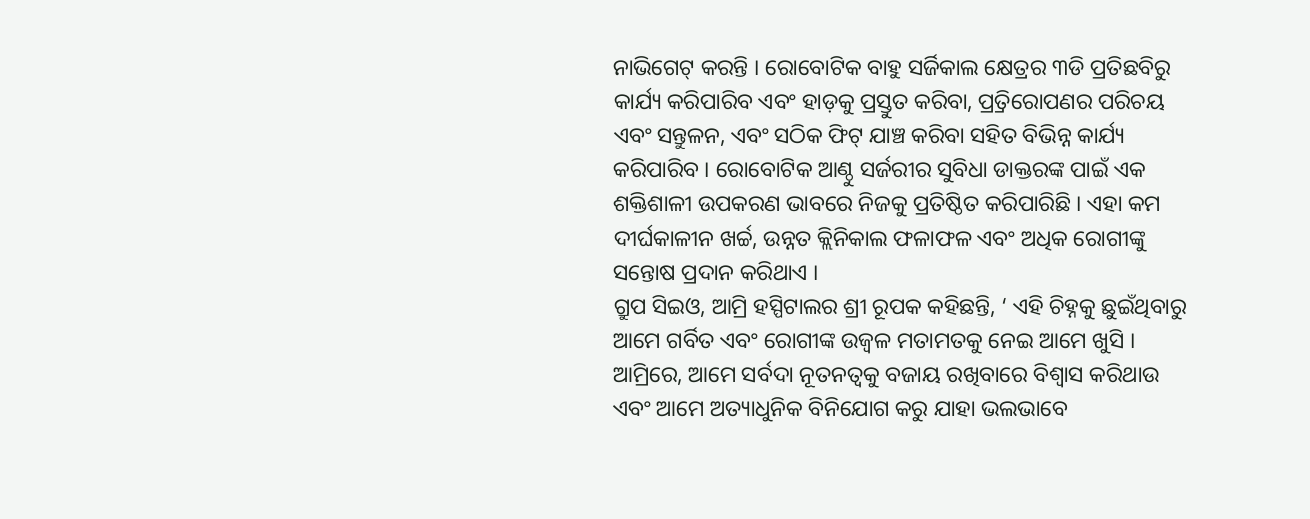ନାଭିଗେଟ୍ କରନ୍ତି । ରୋବୋଟିକ ବାହୁ ସର୍ଜିକାଲ କ୍ଷେତ୍ରର ୩ଡି ପ୍ରତିଛବିରୁ କାର୍ଯ୍ୟ କରିପାରିବ ଏବଂ ହାଡ଼କୁ ପ୍ରସ୍ତୁତ କରିବା, ପ୍ର୍ରତିରୋପଣର ପରିଚୟ ଏବଂ ସନ୍ତୁଳନ, ଏବଂ ସଠିକ ଫିଟ୍ ଯାଞ୍ଚ କରିବା ସହିତ ବିଭିନ୍ନ କାର୍ଯ୍ୟ କରିପାରିବ । ରୋବୋଟିକ ଆଣ୍ଠୁ ସର୍ଜରୀର ସୁବିଧା ଡାକ୍ତରଙ୍କ ପାଇଁ ଏକ ଶକ୍ତିଶାଳୀ ଉପକରଣ ଭାବରେ ନିଜକୁ ପ୍ରତିଷ୍ଠିତ କରିପାରିଛି । ଏହା କମ ଦୀର୍ଘକାଳୀନ ଖର୍ଚ୍ଚ, ଉନ୍ନତ କ୍ଲିନିକାଲ ଫଳାଫଳ ଏବଂ ଅଧିକ ରୋଗୀଙ୍କୁ ସନ୍ତୋଷ ପ୍ରଦାନ କରିଥାଏ ।
ଗ୍ରୁପ ସିଇଓ, ଆମ୍ରି ହସ୍ପିଟାଲର ଶ୍ରୀ ରୂପକ କହିଛନ୍ତି, ‘ ଏହି ଚିହ୍ନକୁ ଛୁଇଁଥିବାରୁ ଆମେ ଗର୍ବିତ ଏବଂ ରୋଗୀଙ୍କ ଉଜ୍ୱଳ ମତାମତକୁ ନେଇ ଆମେ ଖୁସି । ଆମ୍ରିରେ, ଆମେ ସର୍ବଦା ନୂତନତ୍ୱକୁ ବଜାୟ ରଖିବାରେ ବିଶ୍ୱାସ କରିଥାଉ ଏବଂ ଆମେ ଅତ୍ୟାଧୁନିକ ବିନିଯୋଗ କରୁ ଯାହା ଭଲଭାବେ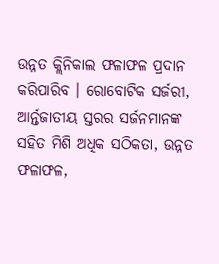ଉନ୍ନତ କ୍ଲିନିକାଲ ଫଳାଫଳ ପ୍ରଦାନ କରିପାରିବ । ରୋବୋଟିକ ସର୍ଜରୀ, ଆର୍ନ୍ତଜାତୀୟ ସ୍ତରର ସର୍ଜନମାନଙ୍କ ସହିତ ମିଶି ଅଧିକ ସଠିକତା, ଉନ୍ନତ ଫଳାଫଳ,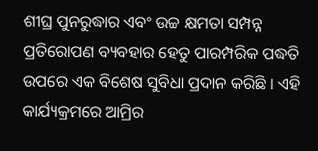ଶୀଘ୍ର ପୁନରୁଦ୍ଧାର ଏବଂ ଉଚ୍ଚ କ୍ଷମତା ସମ୍ପନ୍ନ ପ୍ରତିରୋପଣ ବ୍ୟବହାର ହେତୁ ପାରମ୍ପରିକ ପଦ୍ଧତି ଉପରେ ଏକ ବିଶେଷ ସୁବିଧା ପ୍ରଦାନ କରିଛି । ଏହି କାର୍ଯ୍ୟକ୍ରମରେ ଆମ୍ରିର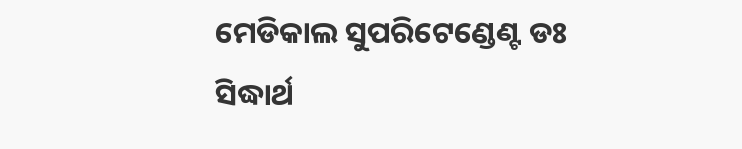ମେଡିକାଲ ସୁପରିଟେଣ୍ଡେଣ୍ଟ ଡଃ ସିଦ୍ଧାର୍ଥ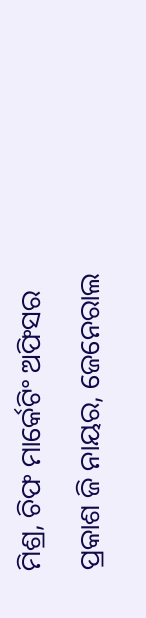ମିଶ୍ର, ଚିଫ ମାର୍କେଟିଂ ଅଫିସର ପ୍ରକାଶ ଜି ନାୟର, ଜେନେରାଲ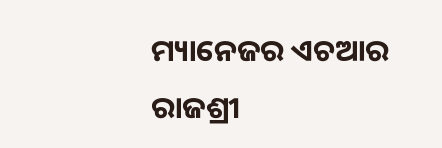ମ୍ୟାନେଜର ଏଚଆର ରାଜଶ୍ରୀ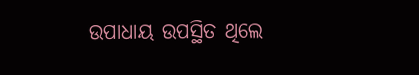ଉପାଧାୟ ଉପସ୍ଥିତ ଥିଲେ